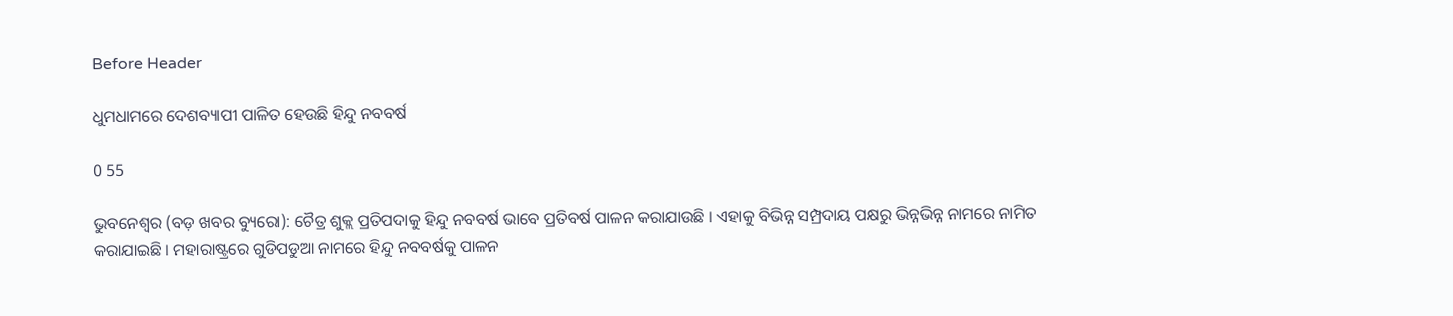Before Header

ଧୁମଧାମରେ ଦେଶବ୍ୟାପୀ ପାଳିତ ହେଉଛି ହିନ୍ଦୁ ନବବର୍ଷ

0 55

ଭୁବନେଶ୍ବର (ବଡ଼ ଖବର ବ୍ୟୁରୋ): ଚୈତ୍ର ଶୁକ୍ଲ ପ୍ରତିପଦାକୁ ହିନ୍ଦୁ ନବବର୍ଷ ଭାବେ ପ୍ରତିବର୍ଷ ପାଳନ କରାଯାଉଛି । ଏହାକୁ ବିଭିନ୍ନ ସମ୍ପ୍ରଦାୟ ପକ୍ଷରୁ ଭିନ୍ନଭିନ୍ନ ନାମରେ ନାମିତ କରାଯାଇଛି । ମହାରାଷ୍ଟ୍ରରେ ଗୁଡିପଡୁଆ ନାମରେ ହିନ୍ଦୁ ନବବର୍ଷକୁ ପାଳନ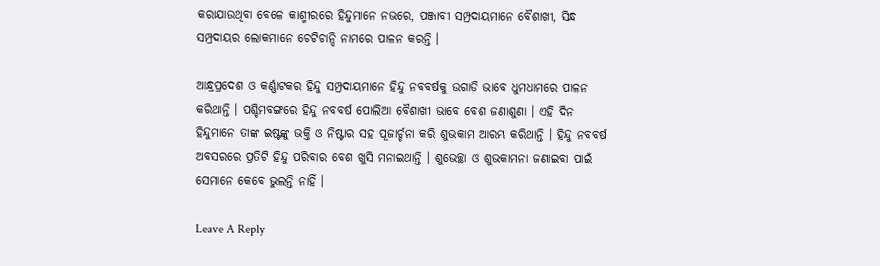କରାଯାଉଥିବା ବେଳେ କାଶ୍ମୀରରେ ହିନ୍ଦୁମାନେ ନଭରେ, ପଞ୍ଜାବୀ ସମ୍ପ୍ରଦାୟମାନେ ବୈଶାଖୀ, ସିନ୍ଧ ସମ୍ପ୍ରଦାୟର ଲୋକମାନେ ଚେଟିଚାନ୍ଦି ନାମରେ ପାଳନ କରନ୍ତି ।

ଆନ୍ଧ୍ରପ୍ରଦେଶ ଓ କର୍ଣ୍ଣାଟକର ହିନ୍ଦୁ ସମ୍ପ୍ରଦାୟମାନେ ହିନ୍ଦୁ ନବବର୍ଷକୁ ଉଗାଡି ଭାବେ ଧୁମଧାମରେ ପାଳନ କରିଥାନ୍ତି । ପଶ୍ଚିମବଙ୍ଗରେ ହିନ୍ଦୁ ନବବର୍ଷ ପୋଲିଆ ବୈଶାଖୀ ଭାବେ ବେଶ ଜଣାଶୁଣା । ଏହି ଦିନ ହିନ୍ଦୁମାନେ ତାଙ୍କ ଇଷ୍ଟଙ୍କୁ ଭକ୍ତି ଓ ନିଷ୍ଟାର ସହ ପୂଜାର୍ଚ୍ଚନା କରି ଶୁଭକାମ ଆରମ୍ଭ କରିଥାନ୍ତି । ହିନ୍ଦୁ ନବବର୍ଷ ଅବସରରେ ପ୍ରତିଟି ହିନ୍ଦୁ ପରିବାର ବେଶ ଖୁସି ମନାଇଥାନ୍ତି । ଶୁଭେଚ୍ଛା ଓ ଶୁଭକାମନା ଜଣାଇବା ପାଇଁ ସେମାନେ କେବେ ଭୁଲନ୍ତି ନାହିଁ ।

Leave A Reply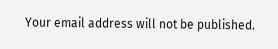Your email address will not be published.